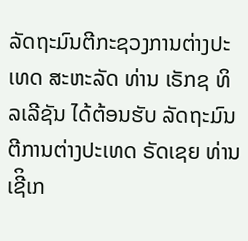ລັດຖະມົນຕີກະຊວງການຕ່າງປະເທດ ສະຫະລັດ ທ່ານ ເຣັກຊ ທິລເລີຊັນ ໄດ້ຕ້ອນຮັບ ລັດຖະມົນຕີການຕ່າງປະເທດ ຣັດເຊຍ ທ່ານ ເຊີິເກ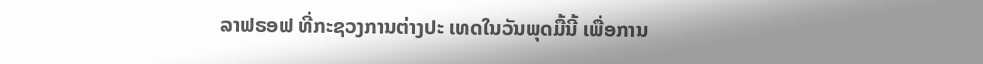ລາຟຣອຟ ທີ່ກະຊວງການຕ່າງປະ ເທດໃນວັນພຸດມື້ນີ້ ເພື່ອການ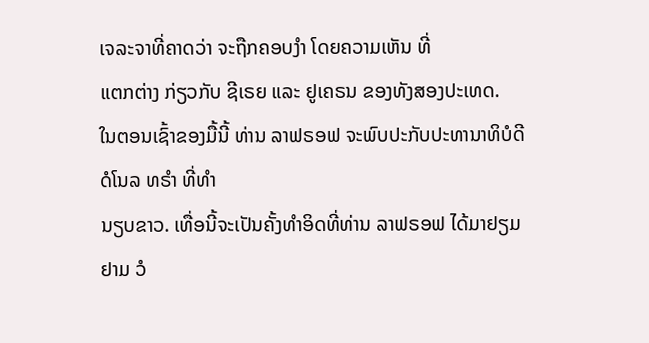ເຈລະຈາທີ່ຄາດວ່າ ຈະຖືກຄອບງຳ ໂດຍຄວາມເຫັນ ທີ່
ແຕກຕ່າງ ກ່ຽວກັບ ຊີເຣຍ ແລະ ຢູເຄຣນ ຂອງທັງສອງປະເທດ.
ໃນຕອນເຊົ້າຂອງມື້ນີ້ ທ່ານ ລາຟຣອຟ ຈະພົບປະກັບປະທານາທິບໍດີ ດໍໂນລ ທຣຳ ທີ່ທຳ
ນຽບຂາວ. ເທື່ອນີ້ຈະເປັນຄັ້ງທຳອິດທີ່ທ່ານ ລາຟຣອຟ ໄດ້ມາຢຽມຢາມ ວໍ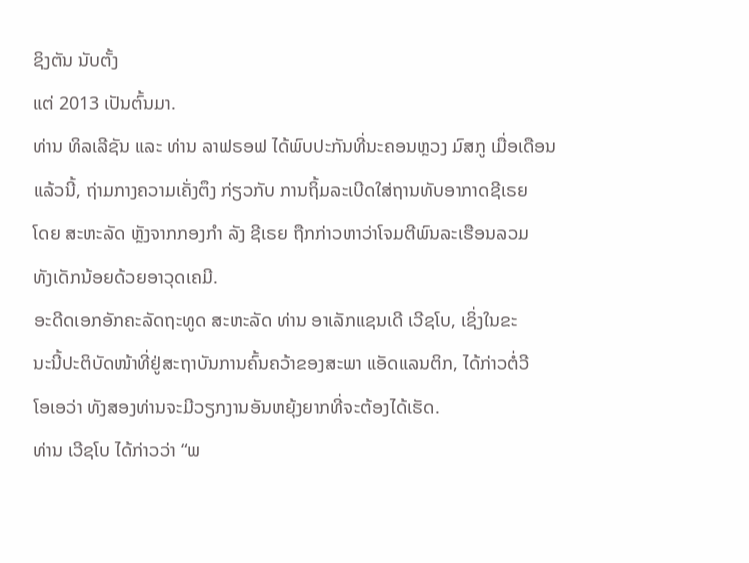ຊິງຕັນ ນັບຕັ້ງ
ແຕ່ 2013 ເປັນຕົ້ນມາ.
ທ່ານ ທິລເລີຊັນ ແລະ ທ່ານ ລາຟຣອຟ ໄດ້ພົບປະກັນທີ່ນະຄອນຫຼວງ ມົສກູ ເມື່ອເດືອນ
ແລ້ວນີ້, ຖ່າມກາງຄວາມເຄັ່ງຕຶງ ກ່ຽວກັບ ການຖິ້ມລະເບີດໃສ່ຖານທັບອາກາດຊີເຣຍ
ໂດຍ ສະຫະລັດ ຫຼັງຈາກກອງກຳ ລັງ ຊີເຣຍ ຖືກກ່າວຫາວ່າໂຈມຕີພົນລະເຮືອນລວມ
ທັງເດັກນ້ອຍດ້ວຍອາວຸດເຄມີ.
ອະດີດເອກອັກຄະລັດຖະທູດ ສະຫະລັດ ທ່ານ ອາເລັກແຊນເດີ ເວີຊໂບ, ເຊິ່ງໃນຂະ
ນະນີ້ປະຕິບັດໜ້າທີ່ຢູ່ສະຖາບັນການຄົ້ນຄວ້າຂອງສະພາ ແອັດແລນຕິກ, ໄດ້ກ່າວຕໍ່ວີ
ໂອເອວ່າ ທັງສອງທ່ານຈະມີວຽກງານອັນຫຍຸ້ງຍາກທີ່ຈະຕ້ອງໄດ້ເຮັດ.
ທ່ານ ເວີຊໂບ ໄດ້ກ່າວວ່າ “ພ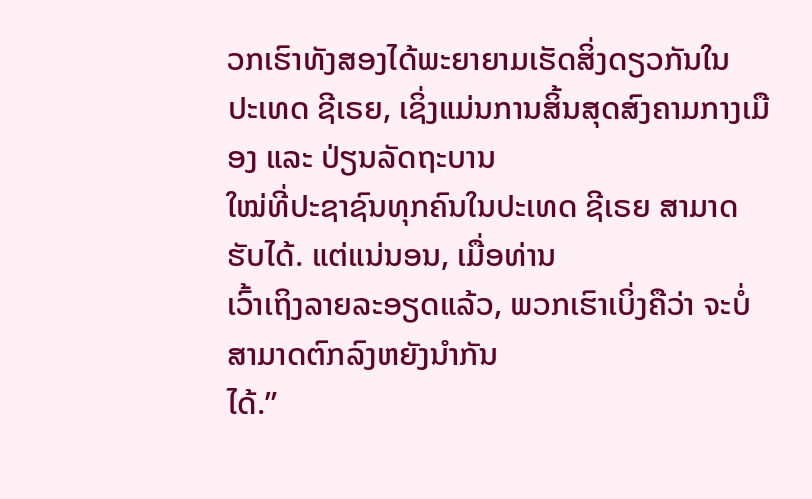ວກເຮົາທັງສອງໄດ້ພະຍາຍາມເຮັດສິ່ງດຽວກັນໃນ
ປະເທດ ຊີເຣຍ, ເຊິ່ງແມ່ນການສິ້ນສຸດສົງຄາມກາງເມືອງ ແລະ ປ່ຽນລັດຖະບານ
ໃໝ່ທີ່ປະຊາຊົນທຸກຄົນໃນປະເທດ ຊີເຣຍ ສາມາດຮັບໄດ້. ແຕ່ແນ່ນອນ, ເມື່ອທ່ານ
ເວົ້າເຖິງລາຍລະອຽດແລ້ວ, ພວກເຮົາເບິ່ງຄືວ່າ ຈະບໍ່ສາມາດຕົກລົງຫຍັງນຳກັນ
ໄດ້.”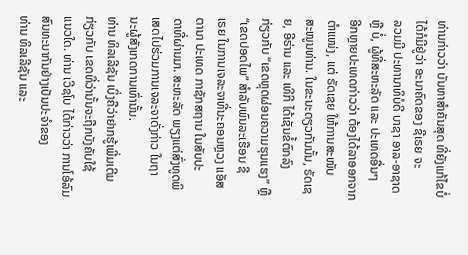ທ່ານກ່າວວ່າ ບັນຫາສຳຄັນສຸດ ທີ່ຍັງແກ້ໄຂບໍ່ໄດ້ກໍມີຢູ່ວ່າ ອະນາຄົດຂອງ ຊີເຣຍ ຈະ
ລວມມີ ປະທານາທິບໍດີ ບາຊາ ອາລ-ອາຊາດ ຫຼື ບໍ່, ຜູ້ທີ່ສະຫະລັດ ແລະ ປະເທດອື່ນໆ
ອີກຫຼາຍປະເທດກ່າວວ່າ ຕ້ອງໄດ້ລາອອກຈາກຕຳແໜ່ງ, ແຕ່ ຣັດເຊຍ ໃຫ້ການສະໜັບ
ສະໜູນທ່ານ. ໃນຂະນະດຽວກັນນັ້ນ, ຣັດເຊຍ, ອີຣ່ານ ແລະ ເທີກີ ໄດ້ເຊັນຂໍ້ຕົກລົງ
ກ່ຽວກັບ “ເຂດຫຼຸດຜ່ອນຄວາມຮຸນແຮງ” ຫຼື “ເຂດປອດໄພ” ສຳລັບພົນລະເຮືອນ ຊີ
ເຣຍ ໃນການເຈລະຈາທີ່ນະຄອນຫຼວງ ແອັສຕານາ ປະເທດ ກາຊັກສຖານ ໃນສັບປະ
ດາທີ່ຜ່ານມາ. ສະຫະລັດ ພຽງແຕ່ສົ່ງທູດພິເສດໄປຮ່ວມການເຈລະຈາດັ່ງກ່າວ ໃນຖາ
ນະຜູ້ສັງເກດການເທົ່ານັ້ນ.
ທ່ານ ທິລເລີຊັນ ເບິ່ງຄືວ່າຢາກຮູ້ເພີ່ມເຕີມ ກ່ຽວກັບ ເຂດທີ່ວ່ານັ້ນຈະຖືກບັງຄັບໃຊ້
ແນວໃດ. ທ່ານ ເວີຊໂບ ໄດ້ກ່າວວ່າ ການໂອ້ລົມສົນທະນາກັນຢ່າງເປັນປະຈຳຂອງ
ທ່ານ ທິລເລີຊັນ ແລະ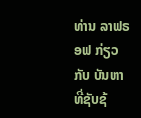ທ່ານ ລາຟຣອຟ ກ່ຽວກັບ ບັນຫາທີ່ຊັບຊ້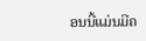ອນນີ້ແມ່ນມີຄ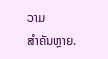ວາມ
ສຳຄັນຫຼາຍ.